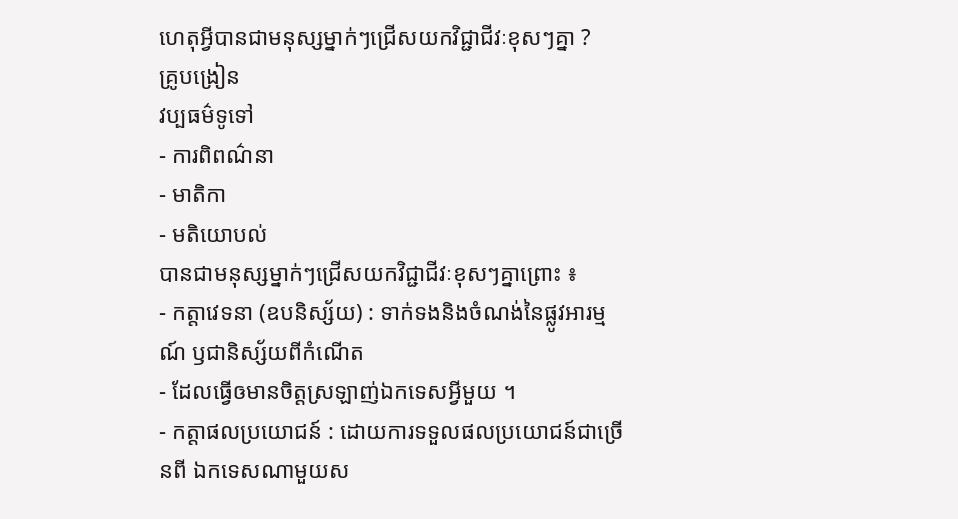ហេតុអ្វីបានជាមនុស្សម្នាក់ៗជ្រើសយកវិជ្ជាជីវៈខុសៗគ្នា ?
គ្រូបង្រៀន
វប្បធម៌ទូទៅ
- ការពិពណ៌នា
- មាតិកា
- មតិយោបល់
បានជាមនុស្សម្នាក់ៗជ្រើសយកវិជ្ជាជីវៈខុសៗគ្នាព្រោះ ៖
- កត្តាវេទនា (ឧបនិស្ស័យ) : ទាក់ទងនិងចំណង់នៃផ្លូវអារម្មណ៍ ឫជានិស្ស័យពីកំណើត
- ដែលធ្វើឲមានចិត្តស្រឡាញ់ឯកទេសអ្វីមួយ ។
- កត្តាផលប្រយោជន៍ : ដោយការទទួលផលប្រយោជន៍ជាច្រើនពី ឯកទេសណាមួយស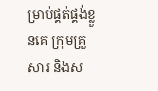ម្រាប់ផ្គត់ផ្គង់ខ្លួនគេ ក្រុមគ្រួសារ និងស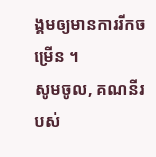ង្គមឲ្យមានការរីកចម្រើន ។
សូមចូល, គណនីរបស់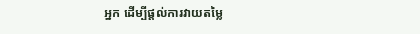អ្នក ដើម្បីផ្តល់ការវាយតម្លៃ